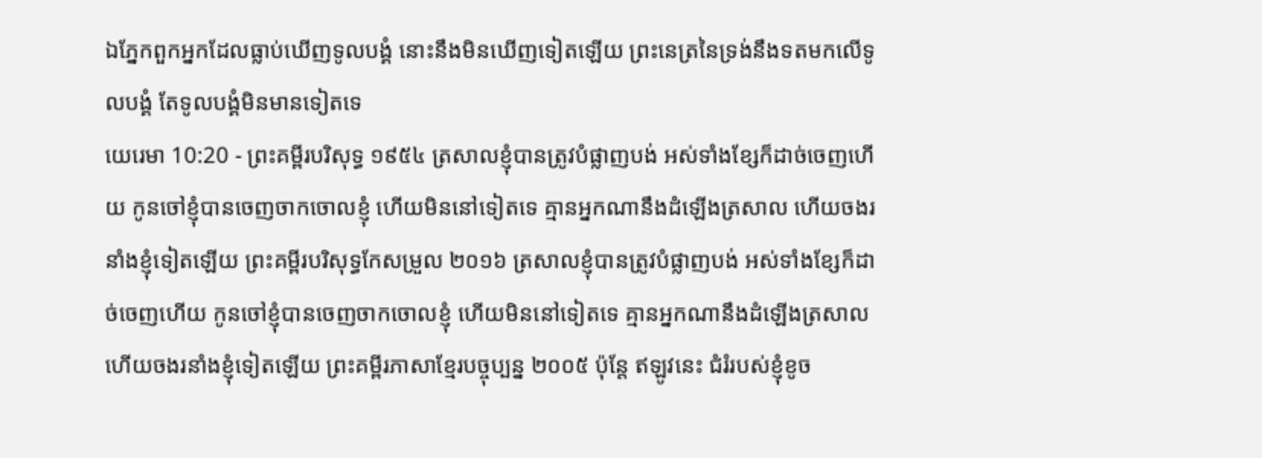ឯភ្នែកពួកអ្នកដែលធ្លាប់ឃើញទូលបង្គំ នោះនឹងមិនឃើញទៀតឡើយ ព្រះនេត្រនៃទ្រង់នឹងទតមកលើទូលបង្គំ តែទូលបង្គំមិនមានទៀតទេ
យេរេមា 10:20 - ព្រះគម្ពីរបរិសុទ្ធ ១៩៥៤ ត្រសាលខ្ញុំបានត្រូវបំផ្លាញបង់ អស់ទាំងខ្សែក៏ដាច់ចេញហើយ កូនចៅខ្ញុំបានចេញចាកចោលខ្ញុំ ហើយមិននៅទៀតទេ គ្មានអ្នកណានឹងដំឡើងត្រសាល ហើយចងរនាំងខ្ញុំទៀតឡើយ ព្រះគម្ពីរបរិសុទ្ធកែសម្រួល ២០១៦ ត្រសាលខ្ញុំបានត្រូវបំផ្លាញបង់ អស់ទាំងខ្សែក៏ដាច់ចេញហើយ កូនចៅខ្ញុំបានចេញចាកចោលខ្ញុំ ហើយមិននៅទៀតទេ គ្មានអ្នកណានឹងដំឡើងត្រសាល ហើយចងរនាំងខ្ញុំទៀតឡើយ ព្រះគម្ពីរភាសាខ្មែរបច្ចុប្បន្ន ២០០៥ ប៉ុន្តែ ឥឡូវនេះ ជំរំរបស់ខ្ញុំខូច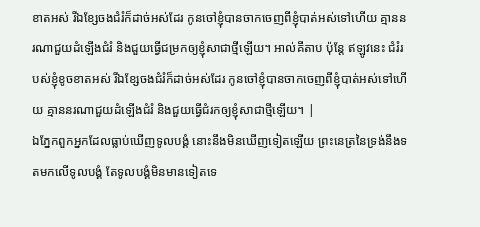ខាតអស់ រីឯខ្សែចងជំរំក៏ដាច់អស់ដែរ កូនចៅខ្ញុំបានចាកចេញពីខ្ញុំបាត់អស់ទៅហើយ គ្មាននរណាជួយដំឡើងជំរំ និងជួយធ្វើជម្រកឲ្យខ្ញុំសាជាថ្មីឡើយ។ អាល់គីតាប ប៉ុន្តែ ឥឡូវនេះ ជំរំរបស់ខ្ញុំខូចខាតអស់ រីឯខ្សែចងជំរំក៏ដាច់អស់ដែរ កូនចៅខ្ញុំបានចាកចេញពីខ្ញុំបាត់អស់ទៅហើយ គ្មាននរណាជួយដំឡើងជំរំ និងជួយធ្វើជំរកឲ្យខ្ញុំសាជាថ្មីឡើយ។ |
ឯភ្នែកពួកអ្នកដែលធ្លាប់ឃើញទូលបង្គំ នោះនឹងមិនឃើញទៀតឡើយ ព្រះនេត្រនៃទ្រង់នឹងទតមកលើទូលបង្គំ តែទូលបង្គំមិនមានទៀតទេ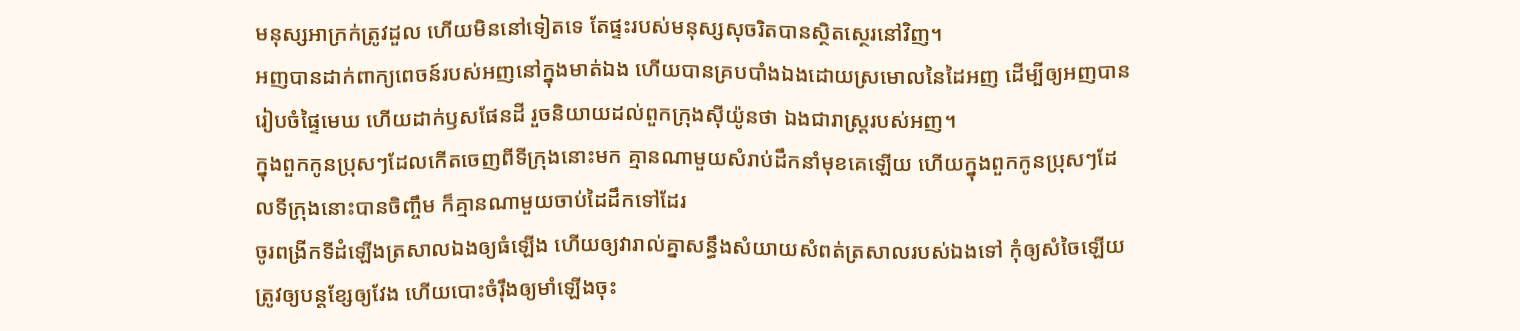មនុស្សអាក្រក់ត្រូវដួល ហើយមិននៅទៀតទេ តែផ្ទះរបស់មនុស្សសុចរិតបានស្ថិតស្ថេរនៅវិញ។
អញបានដាក់ពាក្យពេចន៍របស់អញនៅក្នុងមាត់ឯង ហើយបានគ្របបាំងឯងដោយស្រមោលនៃដៃអញ ដើម្បីឲ្យអញបានរៀបចំផ្ទៃមេឃ ហើយដាក់ឫសផែនដី រួចនិយាយដល់ពួកក្រុងស៊ីយ៉ូនថា ឯងជារាស្ត្ររបស់អញ។
ក្នុងពួកកូនប្រុសៗដែលកើតចេញពីទីក្រុងនោះមក គ្មានណាមួយសំរាប់ដឹកនាំមុខគេឡើយ ហើយក្នុងពួកកូនប្រុសៗដែលទីក្រុងនោះបានចិញ្ចឹម ក៏គ្មានណាមួយចាប់ដៃដឹកទៅដែរ
ចូរពង្រីកទីដំឡើងត្រសាលឯងឲ្យធំឡើង ហើយឲ្យវារាល់គ្នាសន្ធឹងសំយាយសំពត់ត្រសាលរបស់ឯងទៅ កុំឲ្យសំចៃឡើយ ត្រូវឲ្យបន្តខ្សែឲ្យវែង ហើយបោះចំរ៉ឹងឲ្យមាំឡើងចុះ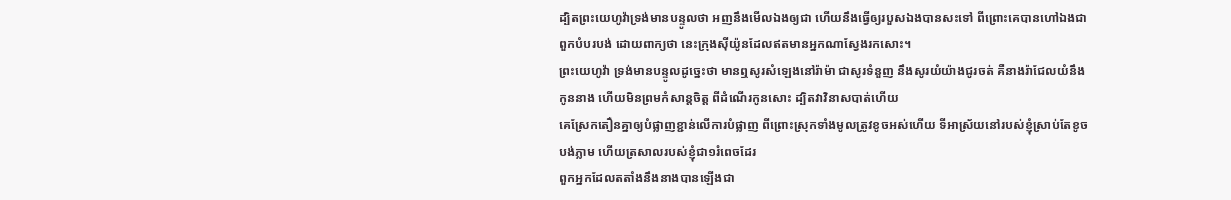ដ្បិតព្រះយេហូវ៉ាទ្រង់មានបន្ទូលថា អញនឹងមើលឯងឲ្យជា ហើយនឹងធ្វើឲ្យរបួសឯងបានសះទៅ ពីព្រោះគេបានហៅឯងជាពួកបំបរបង់ ដោយពាក្យថា នេះក្រុងស៊ីយ៉ូនដែលឥតមានអ្នកណាស្វែងរកសោះ។
ព្រះយេហូវ៉ា ទ្រង់មានបន្ទូលដូច្នេះថា មានឮសូរសំឡេងនៅរ៉ាម៉ា ជាសូរទំនួញ នឹងសូរយំយ៉ាងជូរចត់ គឺនាងរ៉ាជែលយំនឹងកូននាង ហើយមិនព្រមកំសាន្តចិត្ត ពីដំណើរកូនសោះ ដ្បិតវាវិនាសបាត់ហើយ
គេស្រែកតឿនគ្នាឲ្យបំផ្លាញខ្ជាន់លើការបំផ្លាញ ពីព្រោះស្រុកទាំងមូលត្រូវខូចអស់ហើយ ទីអាស្រ័យនៅរបស់ខ្ញុំស្រាប់តែខូចបង់ភ្លាម ហើយត្រសាលរបស់ខ្ញុំជា១រំពេចដែរ
ពួកអ្នកដែលតតាំងនឹងនាងបានឡើងជា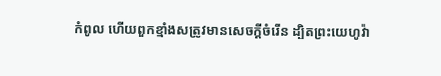កំពូល ហើយពួកខ្មាំងសត្រូវមានសេចក្ដីចំរើន ដ្បិតព្រះយេហូវ៉ា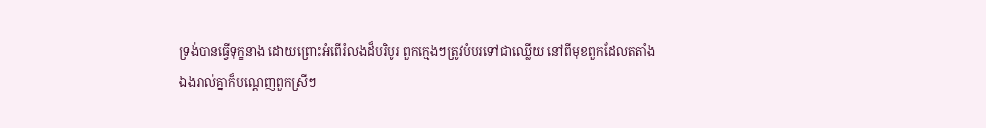ទ្រង់បានធ្វើទុក្ខនាង ដោយព្រោះអំពើរំលងដ៏បរិបូរ ពួកក្មេងៗត្រូវបំបរទៅជាឈ្លើយ នៅពីមុខពួកដែលតតាំង
ឯងរាល់គ្នាក៏បណ្តេញពួកស្រីៗ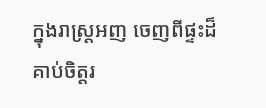ក្នុងរាស្ត្រអញ ចេញពីផ្ទះដ៏គាប់ចិត្តរ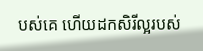បស់គេ ហើយដកសិរីល្អរបស់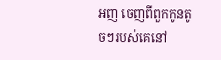អញ ចេញពីពួកកូនតូចៗរបស់គេនៅ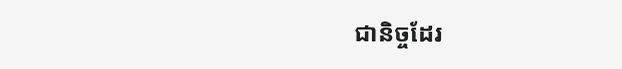ជានិច្ចដែរ